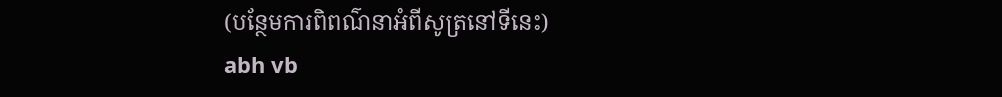(បន្ថែមការពិពណ៌នាអំពីសូត្រនៅទីនេះ)
abh vb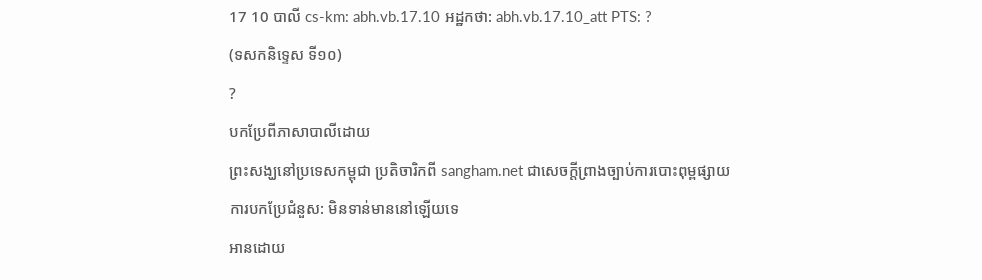17 10 បាលី cs-km: abh.vb.17.10 អដ្ឋកថា: abh.vb.17.10_att PTS: ?
(ទសកនិទ្ទេស ទី១០)
?
បកប្រែពីភាសាបាលីដោយ
ព្រះសង្ឃនៅប្រទេសកម្ពុជា ប្រតិចារិកពី sangham.net ជាសេចក្តីព្រាងច្បាប់ការបោះពុម្ពផ្សាយ
ការបកប្រែជំនួស: មិនទាន់មាននៅឡើយទេ
អានដោយ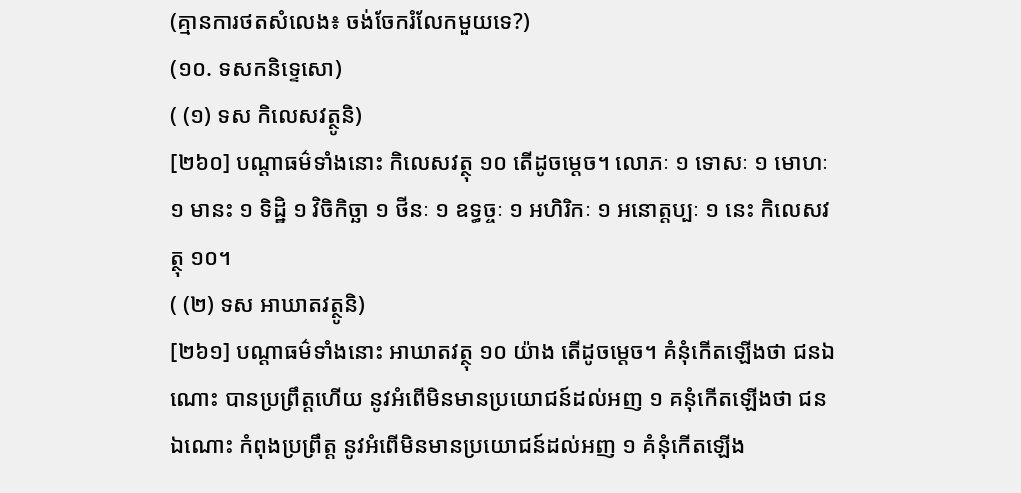(គ្មានការថតសំលេង៖ ចង់ចែករំលែកមួយទេ?)
(១០. ទសកនិទ្ទេសោ)
( (១) ទស កិលេសវត្ថូនិ)
[២៦០] បណ្ដាធម៌ទាំងនោះ កិលេសវត្ថុ ១០ តើដូចម្ដេច។ លោភៈ ១ ទោសៈ ១ មោហៈ ១ មានះ ១ ទិដ្ឋិ ១ វិចិកិច្ឆា ១ ថីនៈ ១ ឧទ្ធច្ចៈ ១ អហិរិកៈ ១ អនោត្តប្បៈ ១ នេះ កិលេសវត្ថុ ១០។
( (២) ទស អាឃាតវត្ថូនិ)
[២៦១] បណ្ដាធម៌ទាំងនោះ អាឃាតវត្ថុ ១០ យ៉ាង តើដូចម្ដេច។ គំនុំកើតឡើងថា ជនឯណោះ បានប្រព្រឹត្តហើយ នូវអំពើមិនមានប្រយោជន៍ដល់អញ ១ គនុំកើតឡើងថា ជនឯណោះ កំពុងប្រព្រឹត្ត នូវអំពើមិនមានប្រយោជន៍ដល់អញ ១ គំនុំកើតឡើង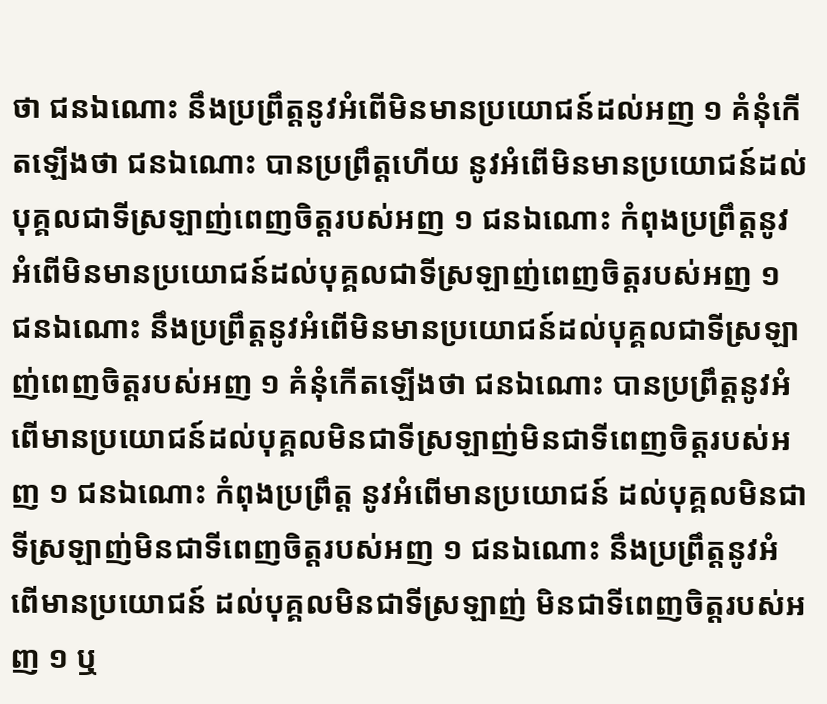ថា ជនឯណោះ នឹងប្រព្រឹត្តនូវអំពើមិនមានប្រយោជន៍ដល់អញ ១ គំនុំកើតឡើងថា ជនឯណោះ បានប្រព្រឹត្តហើយ នូវអំពើមិនមានប្រយោជន៍ដល់បុគ្គលជាទីស្រឡាញ់ពេញចិត្តរបស់អញ ១ ជនឯណោះ កំពុងប្រព្រឹត្តនូវអំពើមិនមានប្រយោជន៍ដល់បុគ្គលជាទីស្រឡាញ់ពេញចិត្តរបស់អញ ១ ជនឯណោះ នឹងប្រព្រឹត្តនូវអំពើមិនមានប្រយោជន៍ដល់បុគ្គលជាទីស្រឡាញ់ពេញចិត្តរបស់អញ ១ គំនុំកើតឡើងថា ជនឯណោះ បានប្រព្រឹត្តនូវអំពើមានប្រយោជន៍ដល់បុគ្គលមិនជាទីស្រឡាញ់មិនជាទីពេញចិត្តរបស់អញ ១ ជនឯណោះ កំពុងប្រព្រឹត្ត នូវអំពើមានប្រយោជន៍ ដល់បុគ្គលមិនជាទីស្រឡាញ់មិនជាទីពេញចិត្តរបស់អញ ១ ជនឯណោះ នឹងប្រព្រឹត្តនូវអំពើមានប្រយោជន៍ ដល់បុគ្គលមិនជាទីស្រឡាញ់ មិនជាទីពេញចិត្តរបស់អញ ១ ឬ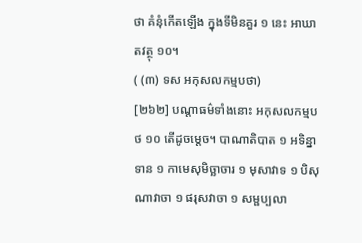ថា គំនុំកើតឡើង ក្នុងទីមិនគួរ ១ នេះ អាឃាតវត្ថុ ១០។
( (៣) ទស អកុសលកម្មបថា)
[២៦២] បណ្ដាធម៌ទាំងនោះ អកុសលកម្មបថ ១០ តើដូចម្ដេច។ បាណាតិបាត ១ អទិន្នាទាន ១ កាមេសុមិច្ឆាចារ ១ មុសាវាទ ១ បិសុណាវាចា ១ ផរុសវាចា ១ សម្ផប្បលា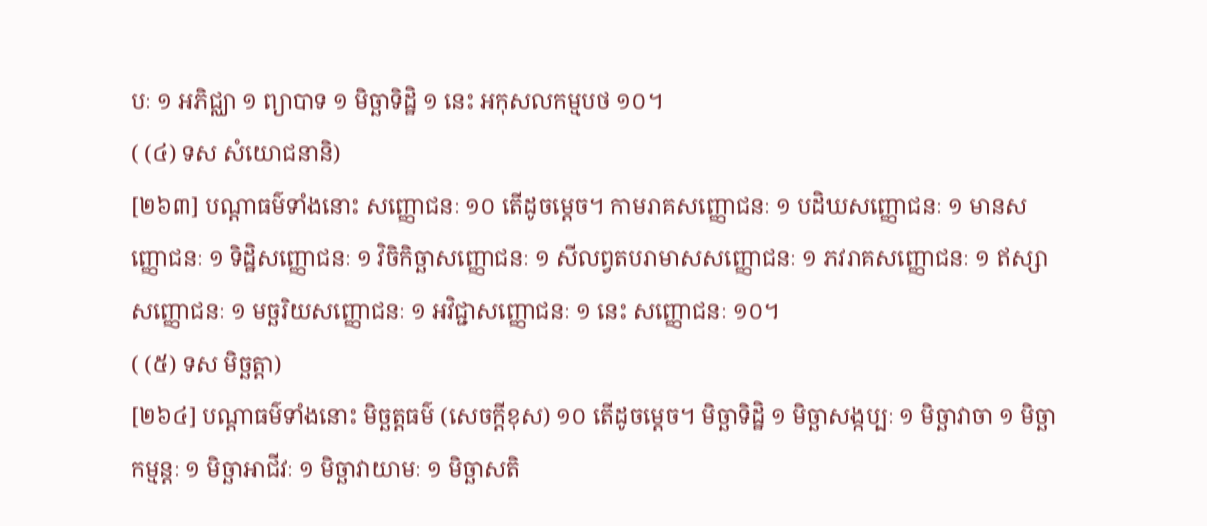បៈ ១ អភិជ្ឈា ១ ព្យាបាទ ១ មិច្ឆាទិដ្ឋិ ១ នេះ អកុសលកម្មបថ ១០។
( (៤) ទស សំយោជនានិ)
[២៦៣] បណ្ដាធម៌ទាំងនោះ សញ្ញោជនៈ ១០ តើដូចម្ដេច។ កាមរាគសញ្ញោជនៈ ១ បដិឃសញ្ញោជនៈ ១ មានសញ្ញោជនៈ ១ ទិដ្ឋិសញ្ញោជនៈ ១ វិចិកិច្ឆាសញ្ញោជនៈ ១ សីលព្វតបរាមាសសញ្ញោជនៈ ១ ភវរាគសញ្ញោជនៈ ១ ឥស្សាសញ្ញោជនៈ ១ មច្ឆរិយសញ្ញោជនៈ ១ អវិជ្ជាសញ្ញោជនៈ ១ នេះ សញ្ញោជនៈ ១០។
( (៥) ទស មិច្ឆត្តា)
[២៦៤] បណ្ដាធម៌ទាំងនោះ មិច្ឆត្តធម៌ (សេចក្ដីខុស) ១០ តើដូចម្ដេច។ មិច្ឆាទិដ្ឋិ ១ មិច្ឆាសង្កប្បៈ ១ មិច្ឆាវាចា ១ មិច្ឆាកម្មន្តៈ ១ មិច្ឆាអាជីវៈ ១ មិច្ឆាវាយាមៈ ១ មិច្ឆាសតិ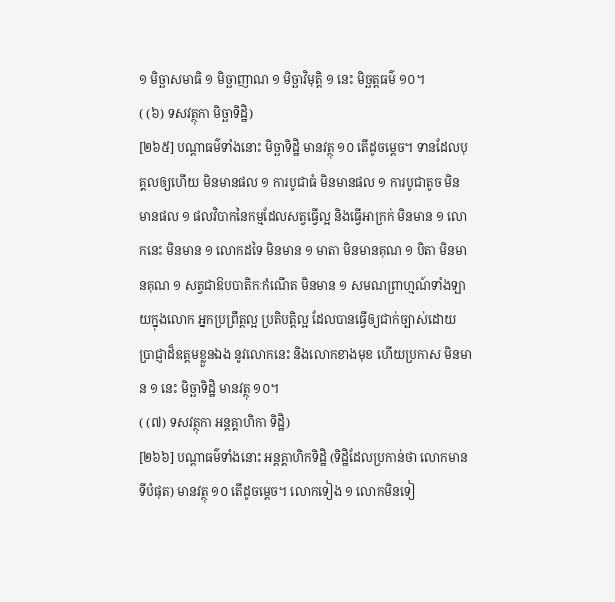១ មិច្ឆាសមាធិ ១ មិច្ឆាញាណ ១ មិច្ឆាវិមុត្តិ ១ នេះ មិច្ឆត្តធម៌ ១០។
( (៦) ទសវត្ថុកា មិច្ឆាទិដ្ឋិ)
[២៦៥] បណ្ដាធម៌ទាំងនោះ មិច្ឆាទិដ្ឋិ មានវត្ថុ ១០ តើដូចម្ដេច។ ទានដែលបុគ្គលឲ្យហើយ មិនមានផល ១ ការបូជាធំ មិនមានផល ១ ការបូជាតូច មិនមានផល ១ ផលវិបាកនៃកម្មដែលសត្វធ្វើល្អ និងធ្វើអាក្រក់ មិនមាន ១ លោកនេះ មិនមាន ១ លោកដទៃ មិនមាន ១ មាតា មិនមានគុណ ១ បិតា មិនមានគុណ ១ សត្វជាឱបបាតិកៈកំណើត មិនមាន ១ សមណព្រាហ្មណ៍ទាំងឡាយក្នុងលោក អ្នកប្រព្រឹត្តល្អ ប្រតិបត្តិល្អ ដែលបានធ្វើឲ្យជាក់ច្បាស់ដោយប្រាជ្ញាដ៏ឧត្តមខ្លួនឯង នូវលោកនេះ និងលោកខាងមុខ ហើយប្រកាស មិនមាន ១ នេះ មិច្ឆាទិដ្ឋិ មានវត្ថុ ១០។
( (៧) ទសវត្ថុកា អន្តគ្គាហិកា ទិដ្ឋិ)
[២៦៦] បណ្ដាធម៌ទាំងនោះ អន្ដគ្គាហិកទិដ្ឋិ (ទិដ្ឋិដែលប្រកាន់ថា លោកមានទីបំផុត) មានវត្ថុ ១០ តើដូចម្ដេច។ លោកទៀង ១ លោកមិនទៀ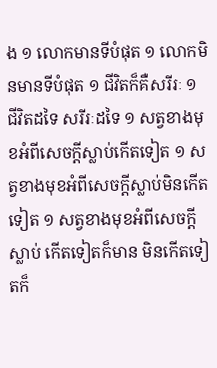ង ១ លោកមានទីបំផុត ១ លោកមិនមានទីបំផុត ១ ជីវិតក៏គឺសរីរៈ ១ ជីវិតដទៃ សរីរៈដទៃ ១ សត្វខាងមុខអំពីសេចក្ដីស្លាប់កើតទៀត ១ សត្វខាងមុខអំពីសេចក្ដីស្លាប់មិនកើតទៀត ១ សត្វខាងមុខអំពីសេចក្ដីស្លាប់ កើតទៀតក៏មាន មិនកើតទៀតក៏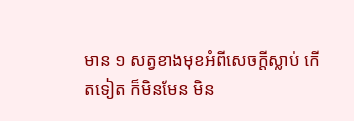មាន ១ សត្វខាងមុខអំពីសេចក្ដីស្លាប់ កើតទៀត ក៏មិនមែន មិន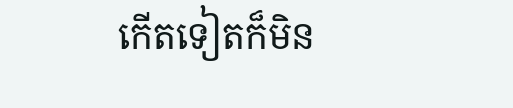កើតទៀតក៏មិន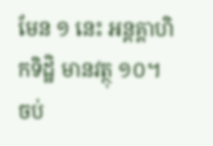មែន ១ នេះ អន្តគ្គាហិកទិដ្ឋិ មានវត្ថុ ១០។
ចប់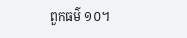ពួកធម៌ ១០។